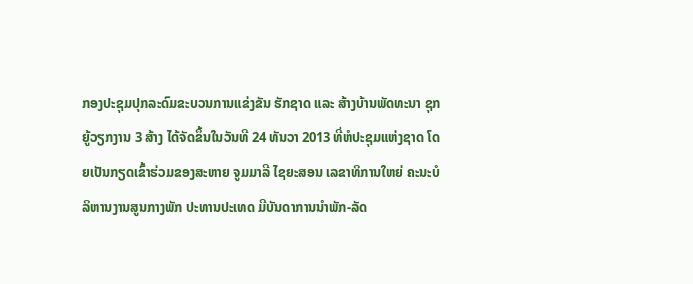ກອງປະຊຸມປຸກລະດົມຂະບວນການແຂ່ງຂັນ ຮັກຊາດ ແລະ ສ້າງບ້ານພັດທະນາ ຊຸກຍູ້ວຽກງານ 3 ສ້າງ ໄດ້ຈັດຂຶ້ນໃນວັນທີ 24 ທັນວາ 2013 ທີ່ຫໍປະຊຸມແຫ່ງຊາດ ໂດຍເປັນກຽດເຂົ້າຮ່ວມຂອງສະຫາຍ ຈູມມາລີ ໄຊຍະສອນ ເລຂາທິການໃຫຍ່ ຄະນະບໍລິຫານງານສູນກາງພັກ ປະທານປະເທດ ມີບັນດາການນຳພັກ-ລັດ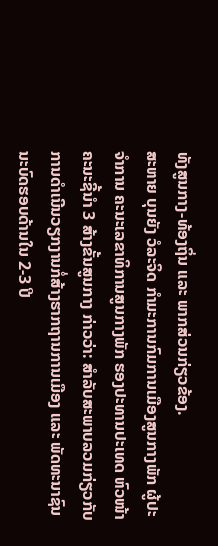ທັງສູນກາງ-ທ້ອງຖິ່ນ ແລະ ພາກສ່ວນກ່ຽວຂ້ອງ.
ສະຫາຍ ບຸນຍັງ ວໍລະຈິດ ກຳມະການກົມການເມືອງສູນກາງພັກ ຜູ້ປະຈຳການ ຄະນະເລຂາທິການສູນກາງພັກ ຮອງປະທານປະເທດ ຫົວໜ້າຄະນະຊີ້ນຳ 3 ສ້າງຂັ້ນສູນກາງ ກ່າວວ່າ: ສຳລັບສະພາບລວມກ່ຽວກັບການດຳເນີນວຽກງານກໍ່ສ້າງຮາກຖານການເມືອງ ແລະ ພັດທະນາຊົນນະບົດຮອບດ້ານໃນ 2-3 ປີ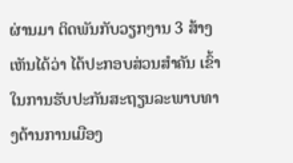ຜ່ານມາ ຕິດພັນກັບວຽກງານ 3 ສ້າງ ເຫັນໄດ້ວ່າ ໄດ້ປະກອບສ່ວນສຳຄັນ ເຂົ້າໃນການຮັບປະກັນສະຖຽນລະພາບທາງດ້ານການເມືອງ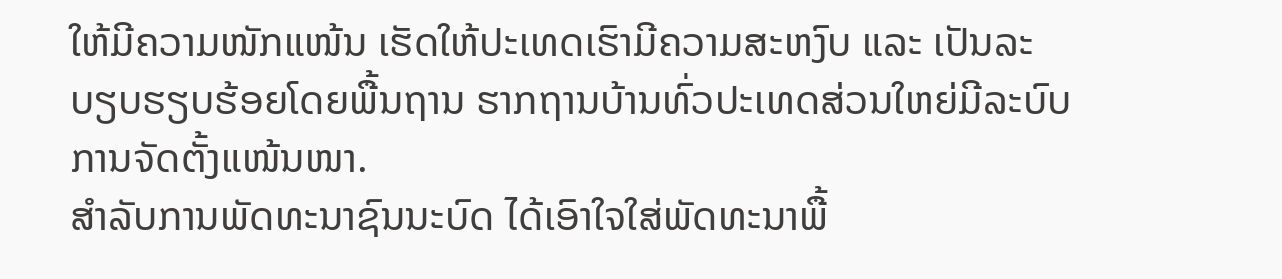ໃຫ້ມີຄວາມໜັກແໜ້ນ ເຮັດໃຫ້ປະເທດເຮົາມີຄວາມສະຫງົບ ແລະ ເປັນລະບຽບຮຽບຮ້ອຍໂດຍພື້ນຖານ ຮາກຖານບ້ານທົ່ວປະເທດສ່ວນໃຫຍ່ມີລະບົບການຈັດຕັ້ງແໜ້ນໜາ.
ສຳລັບການພັດທະນາຊົນນະບົດ ໄດ້ເອົາໃຈໃສ່ພັດທະນາພື້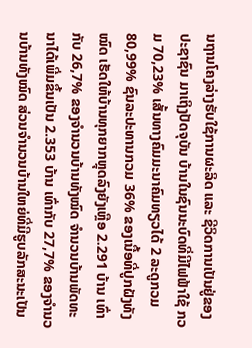ນຖານໂຄງລ່າງຮັບໃຊ້ການຜະລິດ ແລະ ຊີວິດການເປັນຢູ່ຂອງປະຊາຊົນ ມາເຖິງປັດຈຸບັນ ບ້ານໃນຊົນນະບົດທີ່ມີໄຟຟ້າໃຊ້ ກວມ 70,23% ເສັ້ນທາງຄົມມະນາຄົມທຽວໄດ້ 2 ລະດູກວມ 80,99% ຊົນລະປະທານກວມ 36% ຂອງເນື້ອທີ່ປູກຝັງທັງໝົດ ເຮັດໃຫ້ບ້ານທຸກຍາກຫຼຸດລົງຍັງເຫຼືອ 2.291 ບ້ານ ເທົ່າກັບ 26,7% ຂອງຈຳນວນບ້ານທັງໝົດ ຈຳນວນບ້ານພັດທະນາໄດ້ເພີ່ມຂຶ້ນເປັນ 2.353 ບ້ານ ເທົ່າກັບ 27,7% ຂອງຈຳນວນບ້ານທັງໝົດ ສ່ວນຈຳນວນບ້ານໃຫຍ່ທີ່ມີຮູບລັກສະນະເປັນ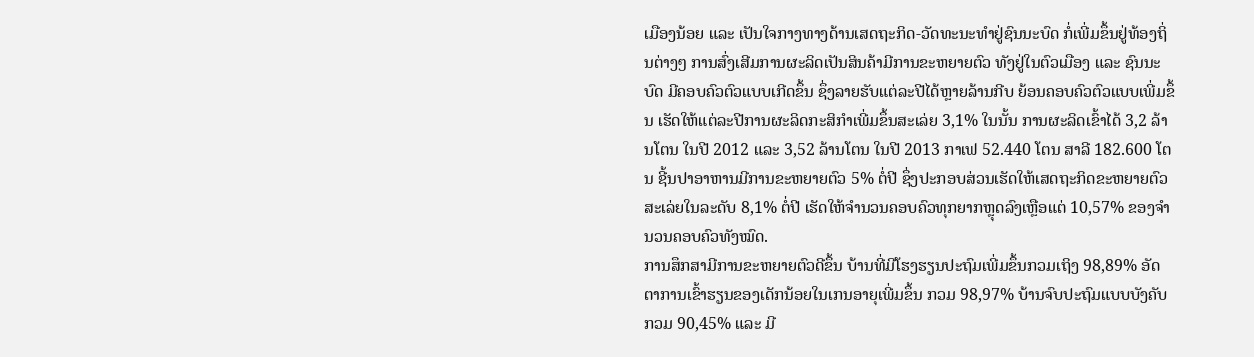ເມືອງນ້ອຍ ແລະ ເປັນໃຈກາງທາງດ້ານເສດຖະກິດ-ວັດທະນະທຳຢູ່ຊົນນະບົດ ກໍ່ເພີ່ມຂຶ້ນຢູ່ທ້ອງຖິ່ນຕ່າງໆ ການສົ່ງເສີມການຜະລິດເປັນສິນຄ້າມີການຂະຫຍາຍຕົວ ທັງຢູ່ໃນຕົວເມືອງ ແລະ ຊົນນະບົດ ມີຄອບຄົວຕົວແບບເກີດຂຶ້ນ ຊຶ່ງລາຍຮັບແຕ່ລະປີໄດ້ຫຼາຍລ້ານກີບ ຍ້ອນຄອບຄົວຕົວແບບເພີ່ມຂຶ້ນ ເຮັດໃຫ້ແຕ່ລະປີການຜະລິດກະສິກຳເພີ່ມຂຶ້ນສະເລ່ຍ 3,1% ໃນນັ້ນ ການຜະລິດເຂົ້າໄດ້ 3,2 ລ້ານໂຕນ ໃນປີ 2012 ແລະ 3,52 ລ້ານໂຕນ ໃນປີ 2013 ກາເຟ 52.440 ໂຕນ ສາລີ 182.600 ໂຕນ ຊີ້ນປາອາຫານມີການຂະຫຍາຍຕົວ 5% ຕໍ່ປີ ຊຶ່ງປະກອບສ່ວນເຮັດໃຫ້ເສດຖະກິດຂະຫຍາຍຕົວສະເລ່ຍໃນລະດັບ 8,1% ຕໍ່ປີ ເຮັດໃຫ້ຈຳນວນຄອບຄົວທຸກຍາກຫຼຸດລົງເຫຼືອແຕ່ 10,57% ຂອງຈຳນວນຄອບຄົວທັງໝົດ.
ການສຶກສາມີການຂະຫຍາຍຕົວດີຂຶ້ນ ບ້ານທີ່ມີໂຮງຮຽນປະຖົມເພີ່ມຂຶ້ນກວມເຖິງ 98,89% ອັດຕາການເຂົ້າຮຽນຂອງເດັກນ້ອຍໃນເກນອາຍຸເພີ່ມຂຶ້ນ ກວມ 98,97% ບ້ານຈົບປະຖົມແບບບັງຄັບ ກວມ 90,45% ແລະ ມີ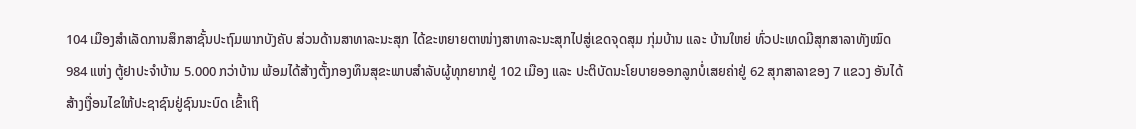104 ເມືອງສຳເລັດການສຶກສາຊັ້ນປະຖົມພາກບັງຄັບ ສ່ວນດ້ານສາທາລະນະສຸກ ໄດ້ຂະຫຍາຍຕາໜ່າງສາທາລະນະສຸກໄປສູ່ເຂດຈຸດສຸມ ກຸ່ມບ້ານ ແລະ ບ້ານໃຫຍ່ ທົ່ວປະເທດມີສຸກສາລາທັງໝົດ 984 ແຫ່ງ ຕູ້ຢາປະຈຳບ້ານ 5.000 ກວ່າບ້ານ ພ້ອມໄດ້ສ້າງຕັ້ງກອງທຶນສຸຂະພາບສຳລັບຜູ້ທຸກຍາກຢູ່ 102 ເມືອງ ແລະ ປະຕິບັດນະໂຍບາຍອອກລູກບໍ່ເສຍຄ່າຢູ່ 62 ສຸກສາລາຂອງ 7 ແຂວງ ອັນໄດ້ສ້າງເງື່ອນໄຂໃຫ້ປະຊາຊົນຢູ່ຊົນນະບົດ ເຂົ້າເຖິ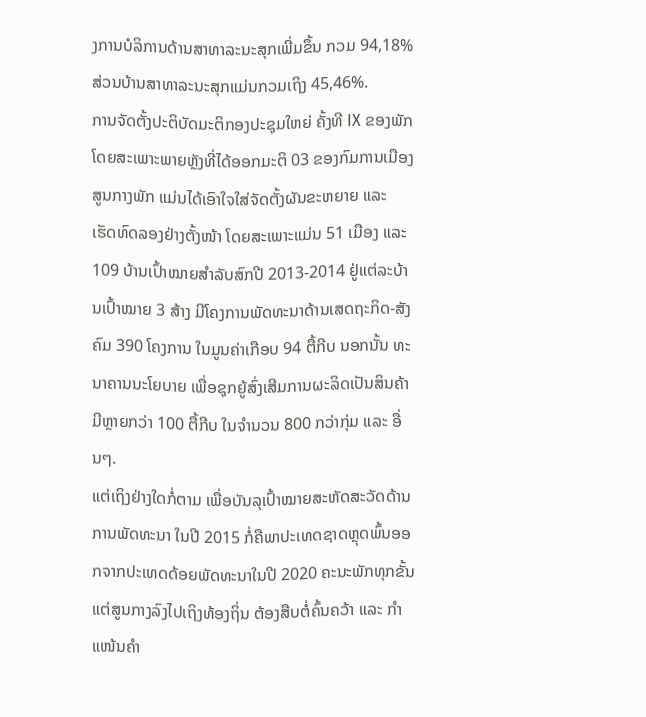ງການບໍລິການດ້ານສາທາລະນະສຸກເພີ່ມຂຶ້ນ ກວມ 94,18% ສ່ວນບ້ານສາທາລະນະສຸກແມ່ນກວມເຖິງ 45,46%.
ການຈັດຕັ້ງປະຕິບັດມະຕິກອງປະຊຸມໃຫຍ່ ຄັ້ງທີ IX ຂອງພັກ ໂດຍສະເພາະພາຍຫຼັງທີ່ໄດ້ອອກມະຕິ 03 ຂອງກົມການເມືອງສູນກາງພັກ ແມ່ນໄດ້ເອົາໃຈໃສ່ຈັດຕັ້ງຜັນຂະຫຍາຍ ແລະ ເຮັດທົດລອງຢ່າງຕັ້ງໜ້າ ໂດຍສະເພາະແມ່ນ 51 ເມືອງ ແລະ 109 ບ້ານເປົ້າໝາຍສຳລັບສົກປີ 2013-2014 ຢູ່ແຕ່ລະບ້ານເປົ້າໝາຍ 3 ສ້າງ ມີໂຄງການພັດທະນາດ້ານເສດຖະກິດ-ສັງຄົມ 390 ໂຄງການ ໃນມູນຄ່າເກືອບ 94 ຕື້ກີບ ນອກນັ້ນ ທະນາຄານນະໂຍບາຍ ເພື່ອຊຸກຍູ້ສົ່ງເສີມການຜະລິດເປັນສິນຄ້າ ມີຫຼາຍກວ່າ 100 ຕື້ກີບ ໃນຈຳນວນ 800 ກວ່າກຸ່ມ ແລະ ອື່ນໆ.
ແຕ່ເຖິງຢ່າງໃດກໍ່ຕາມ ເພື່ອບັນລຸເປົ້າໝາຍສະຫັດສະວັດດ້ານການພັດທະນາ ໃນປີ 2015 ກໍ່ຄືພາປະເທດຊາດຫຼຸດພົ້ນອອກຈາກປະເທດດ້ອຍພັດທະນາໃນປີ 2020 ຄະນະພັກທຸກຂັ້ນແຕ່ສູນກາງລົງໄປເຖິງທ້ອງຖິ່ນ ຕ້ອງສືບຕໍ່ຄົ້ນຄວ້າ ແລະ ກຳແໜ້ນຄຳ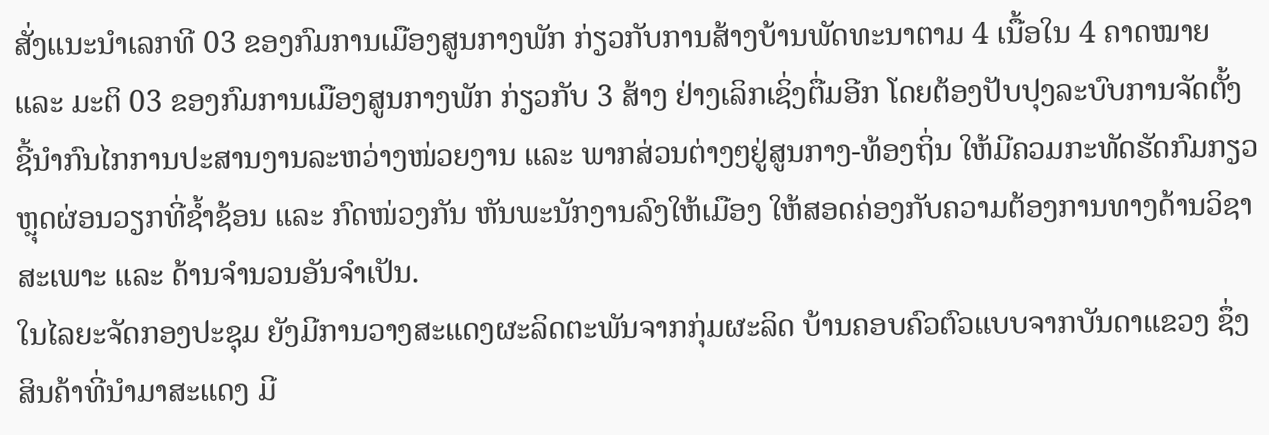ສັ່ງແນະນຳເລກທີ 03 ຂອງກົມການເມືອງສູນກາງພັກ ກ່ຽວກັບການສ້າງບ້ານພັດທະນາຕາມ 4 ເນື້ອໃນ 4 ຄາດໝາຍ ແລະ ມະຕິ 03 ຂອງກົມການເມືອງສູນກາງພັກ ກ່ຽວກັບ 3 ສ້າງ ຢ່າງເລິກເຊິ່ງຕື່ມອີກ ໂດຍຕ້ອງປັບປຸງລະບົບການຈັດຕັ້ງ ຊີ້ນຳກົນໄກການປະສານງານລະຫວ່າງໜ່ວຍງານ ແລະ ພາກສ່ວນຕ່າງໆຢູ່ສູນກາງ-ທ້ອງຖິ່ນ ໃຫ້ມີຄວມກະທັດຮັດກົມກຽວ ຫຼຸດຜ່ອນວຽກທີ່ຊ້ຳຊ້ອນ ແລະ ກົດໜ່ວງກັນ ຫັນພະນັກງານລົງໃຫ້ເມືອງ ໃຫ້ສອດຄ່ອງກັບຄວາມຕ້ອງການທາງດ້ານວິຊາສະເພາະ ແລະ ດ້ານຈຳນວນອັນຈຳເປັນ.
ໃນໄລຍະຈັດກອງປະຊຸມ ຍັງມີການວາງສະແດງຜະລິດຕະພັນຈາກກຸ່ມຜະລິດ ບ້ານຄອບຄົວຕົວແບບຈາກບັນດາແຂວງ ຊຶ່ງສິນຄ້າທີ່ນຳມາສະແດງ ມີ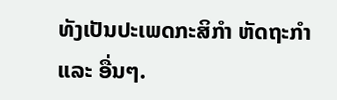ທັງເປັນປະເພດກະສິກຳ ຫັດຖະກຳ ແລະ ອື່ນໆ.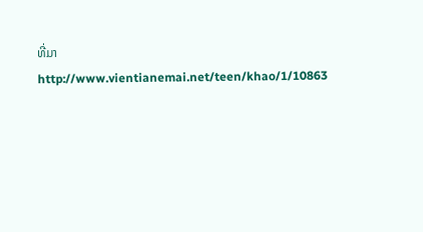ທີ່ມາhttp://www.vientianemai.net/teen/khao/1/10863